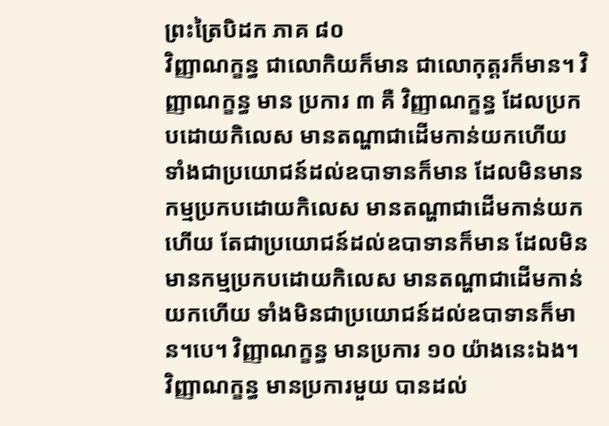ព្រះត្រៃបិដក ភាគ ៨០
វិញ្ញាណក្ខន្ធ ជាលោកិយក៏មាន ជាលោកុត្តរក៏មាន។ វិញ្ញាណក្ខន្ធ មាន ប្រការ ៣ គឺ វិញ្ញាណក្ខន្ធ ដែលប្រកបដោយកិលេស មានតណ្ហាជាដើមកាន់យកហើយ ទាំងជាប្រយោជន៍ដល់ឧបាទានក៏មាន ដែលមិនមានកម្មប្រកបដោយកិលេស មានតណ្ហាជាដើមកាន់យកហើយ តែជាប្រយោជន៍ដល់ឧបាទានក៏មាន ដែលមិនមានកម្មប្រកបដោយកិលេស មានតណ្ហាជាដើមកាន់យកហើយ ទាំងមិនជាប្រយោជន៍ដល់ឧបាទានក៏មាន។បេ។ វិញ្ញាណក្ខន្ធ មានប្រការ ១០ យ៉ាងនេះឯង។ វិញ្ញាណក្ខន្ធ មានប្រការមួយ បានដល់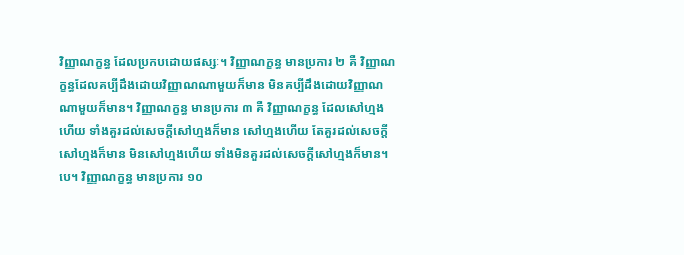វិញ្ញាណក្ខន្ធ ដែលប្រកបដោយផស្សៈ។ វិញ្ញាណក្ខន្ធ មានប្រការ ២ គឺ វិញ្ញាណក្ខន្ធដែលគប្បីដឹងដោយវិញ្ញាណណាមួយក៏មាន មិនគប្បីដឹងដោយវិញ្ញាណណាមួយក៏មាន។ វិញ្ញាណក្ខន្ធ មានប្រការ ៣ គឺ វិញ្ញាណក្ខន្ធ ដែលសៅហ្មងហើយ ទាំងគួរដល់សេចក្តីសៅហ្មងក៏មាន សៅហ្មងហើយ តែគួរដល់សេចក្តីសៅហ្មងក៏មាន មិនសៅហ្មងហើយ ទាំងមិនគួរដល់សេចក្តីសៅហ្មងក៏មាន។បេ។ វិញ្ញាណក្ខន្ធ មានប្រការ ១០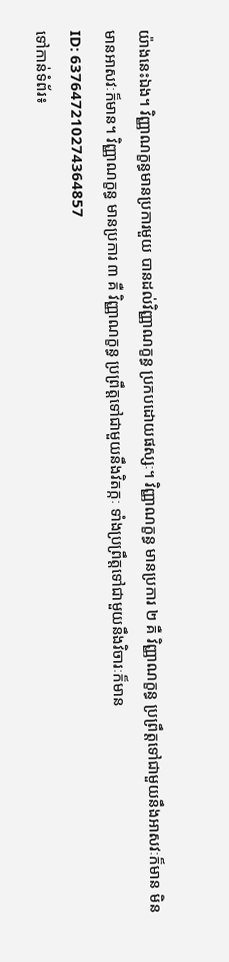យ៉ាងនេះឯង។ វិញ្ញាណក្ខន្ធមានប្រការមួយ បានដល់វិញ្ញាណក្ខន្ធ ប្រកបដោយផស្សៈ។ វិញ្ញាណក្ខន្ធ មានប្រការ ២ គឺ វិញ្ញាណក្ខន្ធ ប្រព្រឹត្តទៅជាមួយនឹងអាសវៈក៏មាន មិនមានអាសវៈក៏មាន។ វិញ្ញាណក្ខន្ធ មានប្រការ ៣ គឺ វិញ្ញាណក្ខន្ធ ប្រព្រឹត្តទៅជាមួយនឹងវិតក្កៈ ទាំងប្រព្រឹត្តទៅជាមួយនឹងវិចារៈក៏មាន
ID: 637647210274364857
ទៅកាន់ទំព័រ៖